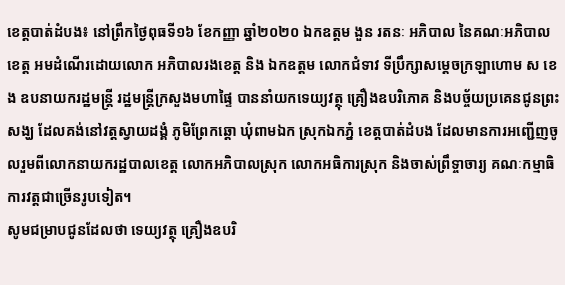ខេត្តបាត់ដំបង៖ នៅព្រឹកថ្ងៃពុធទី១៦ ខែកញ្ញា ឆ្នាំ២០២០ ឯកឧត្តម ងួន រតនៈ អភិបាល នៃគណៈអភិបាលខេត្ត អមដំណើរដោយលោក អភិបាលរងខេត្ត និង ឯកឧត្តម លោកជំទាវ ទីប្រឹក្សាសម្តេចក្រឡាហោម ស ខេង ឧបនាយករដ្ឋមន្ត្រី រដ្ឋមន្ត្រីក្រសួងមហាផ្ទៃ បាននាំយកទេយ្យវត្ថុ គ្រឿងឧបរិភោគ និងបច្ច័យប្រគេនជូនព្រះសង្ឃ ដែលគង់នៅវត្តស្វាយដង្គំ ភូមិព្រែកឆ្តោ ឃុំពាមឯក ស្រុកឯកភ្នំ ខេត្តបាត់ដំបង ដែលមានការអញ្ជើញចូលរួមពីលោកនាយករដ្ឋបាលខេត្ត លោកអភិបាលស្រុក លោកអធិការស្រុក និងចាស់ព្រឹទ្ចាចារ្យ គណៈកម្មាធិការវត្តជាច្រើនរូបទៀត។
សូមជម្រាបជូនដែលថា ទេយ្យវត្ថុ គ្រឿងឧបរិ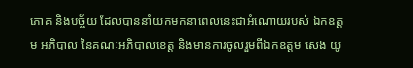ភោគ និងបច្ច័យ ដែលបាននាំយកមកនាពេលនេះជាអំណោយរបស់ ឯកឧត្តម អភិបាល នៃគណៈអភិបាលខេត្ត និងមានការចូលរួមពីឯកឧត្តម សេង យូ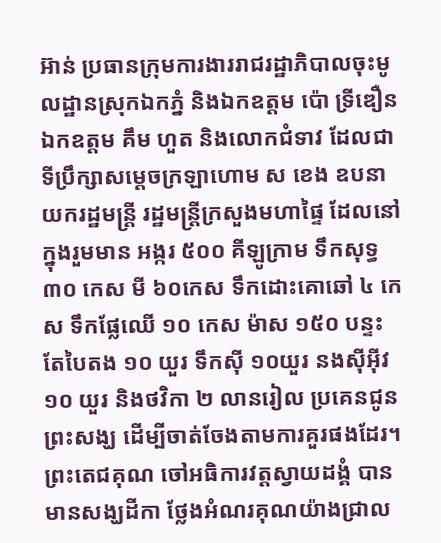អ៊ាន់ ប្រធានក្រុមការងាររាជរដ្ឋាភិបាលចុះមូលដ្ឋានស្រុកឯកភ្នំ និងឯកឧត្តម ប៉ោ ទ្រីឌឿន ឯកឧត្តម គឹម ហួត និងលោកជំទាវ ដែលជាទីប្រឹក្សាសម្តេចក្រឡាហោម ស ខេង ឧបនាយករដ្ឋមន្ត្រី រដ្ឋមន្ត្រីក្រសួងមហាផ្ទៃ ដែលនៅក្នុងរួមមាន អង្ករ ៥០០ គីឡូក្រាម ទឹកសុទ្ធ ៣០ កេស មី ៦០កេស ទឹកដោះគោឆៅ ៤ កេស ទឹកផ្លែឈើ ១០ កេស ម៉ាស ១៥០ បន្ទះ តែបៃតង ១០ យួរ ទឹកស៊ី ១០យួរ នងស៊ីអ៊ីវ ១០ យួរ និងថវិកា ២ លានរៀល ប្រគេនជូនព្រះសង្ឃ ដើម្បីចាត់ចែងតាមការគួរផងដែរ។
ព្រះតេជគុណ ចៅអធិការវត្តស្វាយដង្គំ បានមានសង្ឃដីកា ថ្លែងអំណរគុណយ៉ាងជ្រាល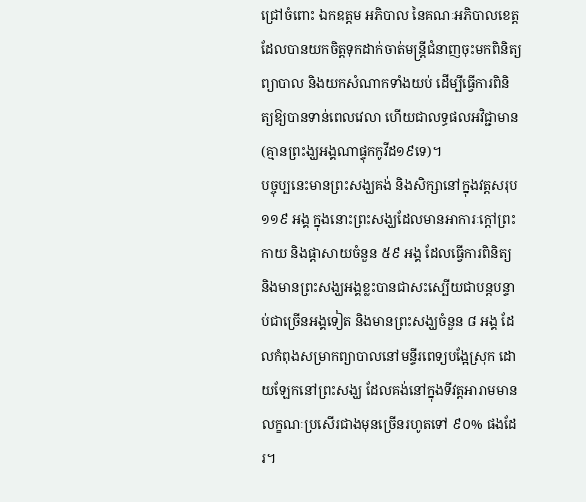ជ្រៅចំពោះ ឯកឧត្តម អភិបាល នៃគណៈអភិបាលខេត្ត ដែលបានយកចិត្តទុកដាក់ចាត់មន្ត្រីជំនាញចុះមកពិនិត្យព្យាបាល និងយកសំណាកទាំងយប់ ដើម្បីធ្វើការពិនិត្យឱ្យបានទាន់ពេលវេលា ហើយជាលទ្ធផលអវិជ្ជាមាន(គ្មានព្រះង្ឃអង្គណាផ្ទុកកូវីដ១៩ទេ)។
បច្ចុប្បនេះមានព្រះសង្ឃគង់ និងសិក្សានៅក្នុងវត្តសរុប ១១៩ អង្គ ក្នុងនោះព្រះសង្ឃដែលមានអាការៈក្តៅព្រះកាយ និងផ្តាសាយចំនួន ៥៩ អង្គ ដែលធ្វើការពិនិត្យ និងមានព្រះសង្ឃអង្គខ្លះបានជាសះស្បើយជាបន្តបន្ទាប់ជាច្រើនអង្គទៀត និងមានព្រះសង្ឃចំនួន ៨ អង្គ ដែលកំពុងសម្រាកព្យាបាលនៅមន្ទីរពេទ្យបង្អែស្រុក ដោយឡែកនៅព្រះសង្ឃ ដែលគង់នៅក្នុងទីវត្តអារាមមានលក្ខណៈប្រសើរជាងមុនច្រើនរហូតទៅ ៩០% ផងដែរ។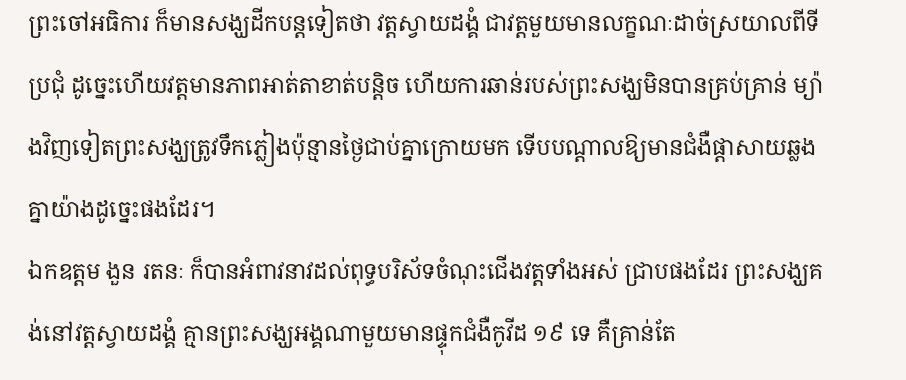ព្រះចៅអធិការ ក៏មានសង្ឃដីកបន្តទៀតថា វត្តស្វាយដង្គំ ជាវត្តមួយមានលក្ខណៈដាច់ស្រយាលពីទីប្រជុំ ដូច្នេះហើយវត្តមានភាពអាត់តាខាត់បន្តិច ហើយការឆាន់របស់ព្រះសង្ឃមិនបានគ្រប់គ្រាន់ ម្យ៉ាងវិញទៀតព្រះសង្ឃត្រូវទឹកភ្លៀងប៉ុន្មានថ្ងៃជាប់គ្នាក្រោយមក ទើបបណ្តាលឱ្យមានជំងឺផ្តាសាយឆ្លងគ្នាយ៉ាងដូច្នេះផងដែរ។
ឯកឧត្តម ងួន រតនៈ ក៏បានអំពាវនាវដល់ពុទ្ធបរិស័ទចំណុះជើងវត្តទាំងអស់ ជ្រាបផងដែរ ព្រះសង្ឃគង់នៅវត្តស្វាយដង្គំ គ្មានព្រះសង្ឃអង្គណាមួយមានផ្ទុកជំងឺកូវីដ ១៩ ទេ គឺគ្រាន់តែ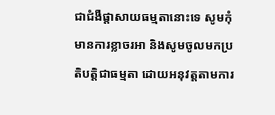ជាជំងឺផ្តាសាយធម្មតានោះទេ សូមកុំមានការខ្លាចរអា និងសូមចូលមកប្រតិបត្តិជាធម្មតា ដោយអនុវត្តតាមការ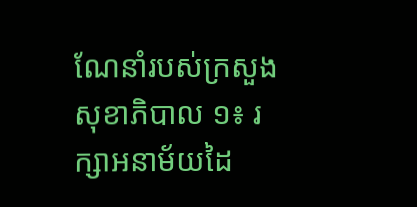ណែនាំរបស់ក្រសួងសុខាភិបាល ១៖ រក្សាអនាម័យដៃ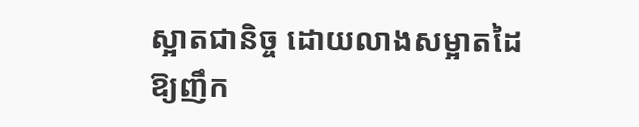ស្អាតជានិច្ច ដោយលាងសម្អាតដៃឱ្យញឹក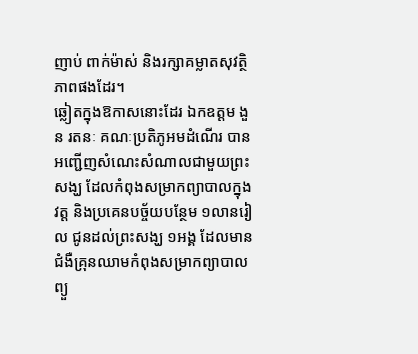ញាប់ ពាក់ម៉ាស់ និងរក្សាគម្លាតសុវត្ថិភាពផងដែរ។
ឆ្លៀតក្នុងឱកាសនោះដែរ ឯកឧត្តម ងួន រតនៈ គណៈប្រតិភូអមដំណើរ បានអញ្ជើញសំណេះសំណាលជាមួយព្រះសង្ឃ ដែលកំពុងសម្រាកព្យាបាលក្នុងវត្ត និងប្រគេនបច្ច័យបន្ថែម ១លានរៀល ជូនដល់ព្រះសង្ឃ ១អង្គ ដែលមានជំងឺគ្រុនឈាមកំពុងសម្រាកព្យាបាលព្យួ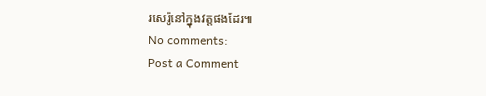រសេរ៉ូនៅក្នុងវត្តផងដែរ៕
No comments:
Post a Comment